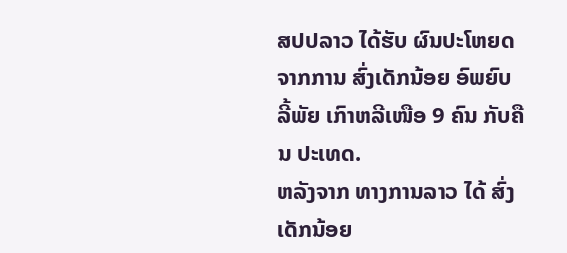ສປປລາວ ໄດ້ຮັບ ຜົນປະໂຫຍດ ຈາກການ ສົ່ງເດັກນ້ອຍ ອົພຍົບ ລີ້ພັຍ ເກົາຫລີເໜືອ 9 ຄົນ ກັບຄືນ ປະເທດ.
ຫລັງຈາກ ທາງການລາວ ໄດ້ ສົ່ງເດັກນ້ອຍ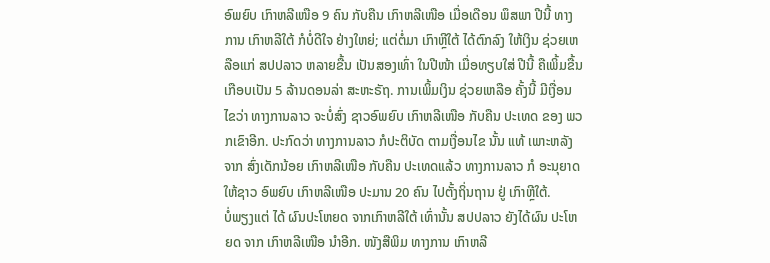ອົພຍົບ ເກົາຫລີເໜືອ 9 ຄົນ ກັບຄືນ ເກົາຫລີເໜືອ ເມື່ອເດືອນ ພຶສພາ ປີນີ້ ທາງການ ເກົາຫລີໃຕ້ ກໍບໍ່ດີໃຈ ຢ່າງໃຫຍ່; ແຕ່ຕໍ່ມາ ເກົາຫຼີໃຕ້ ໄດ້ຕົກລົງ ໃຫ້ເງິນ ຊ່ວຍເຫລືອແກ່ ສປປລາວ ຫລາຍຂື້ນ ເປັນສອງເທົ່າ ໃນປີໜ້າ ເມື່ອທຽບໃສ່ ປີນີ້ ຄືເພິ້ມຂື້ນ ເກືອບເປັນ 5 ລ້ານດອນລ່າ ສະຫະຣັຖ. ການເພິ້ມເງິນ ຊ່ວຍເຫລືອ ຄັ້ງນີ້ ມີເງື່ອນໄຂວ່າ ທາງການລາວ ຈະບໍ່ສົ່ງ ຊາວອົພຍົບ ເກົາຫລີເໜືອ ກັບຄືນ ປະເທດ ຂອງ ພວກເຂົາອີກ. ປະກົດວ່າ ທາງການລາວ ກໍປະຕິບັດ ຕາມເງື່ອນໄຂ ນັ້ນ ແທ້ ເພາະຫລັງຈາກ ສົ່ງເດັກນ້ອຍ ເກົາຫລີເໜືອ ກັບຄືນ ປະເທດແລ້ວ ທາງການລາວ ກໍ ອະນຸຍາດ ໃຫ້ຊາວ ອົພຍົບ ເກົາຫລີເໜືອ ປະມານ 20 ຄົນ ໄປຕັ້ງຖິ່ນຖານ ຢູ່ ເກົາຫຼີໃຕ້.
ບໍ່ພຽງແຕ່ ໄດ້ ຜົນປະໂຫຍດ ຈາກເກົາຫລີໃຕ້ ເທົ່ານັ້ນ ສປປລາວ ຍັງໄດ້ຜົນ ປະໂຫຍດ ຈາກ ເກົາຫລີເໜືອ ນຳອີກ. ໜັງສືພິມ ທາງການ ເກົາຫລີ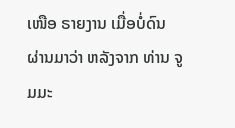ເໜືອ ຣາຍງານ ເມື່ອບໍ່ດົນ ຜ່ານມາວ່າ ຫລັງຈາກ ທ່ານ ຈູມມະ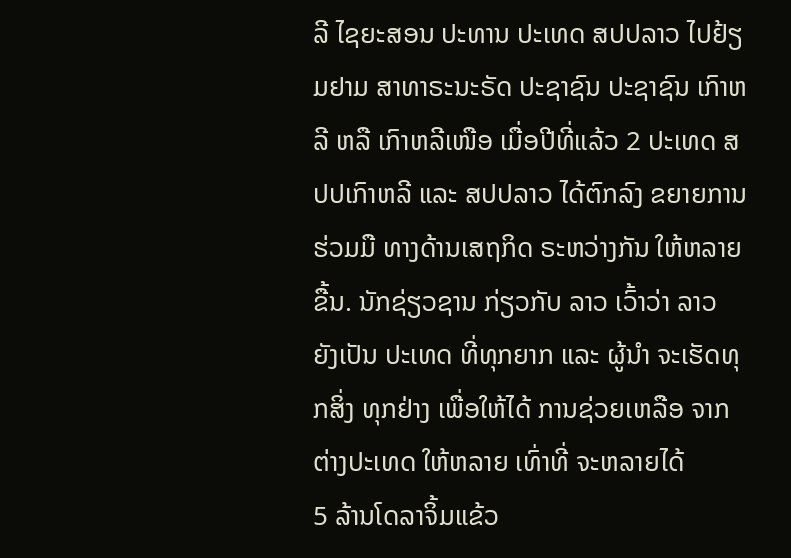ລີ ໄຊຍະສອນ ປະທານ ປະເທດ ສປປລາວ ໄປຢ້ຽມຢາມ ສາທາຣະນະຣັດ ປະຊາຊົນ ປະຊາຊົນ ເກົາຫລີ ຫລື ເກົາຫລີເໜືອ ເມື່ອປີທີ່ແລ້ວ 2 ປະເທດ ສປປເກົາຫລີ ແລະ ສປປລາວ ໄດ້ຕົກລົງ ຂຍາຍການ ຮ່ວມມື ທາງດ້ານເສຖກິດ ຣະຫວ່າງກັນ ໃຫ້ຫລາຍຂື້ນ. ນັກຊ່ຽວຊານ ກ່ຽວກັບ ລາວ ເວົ້າວ່າ ລາວ ຍັງເປັນ ປະເທດ ທີ່ທຸກຍາກ ແລະ ຜູ້ນຳ ຈະເຮັດທຸກສິ່ງ ທຸກຢ່າງ ເພື່ອໃຫ້ໄດ້ ການຊ່ວຍເຫລືອ ຈາກຕ່າງປະເທດ ໃຫ້ຫລາຍ ເທົ່າທີ່ ຈະຫລາຍໄດ້
5 ລ້ານໂດລາຈິ້ມແຂ້ວ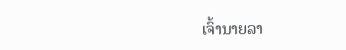ເຈົ້ານາຍລາ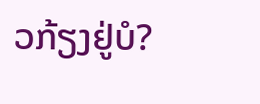ວກ້ຽງຢູ່ບໍ?